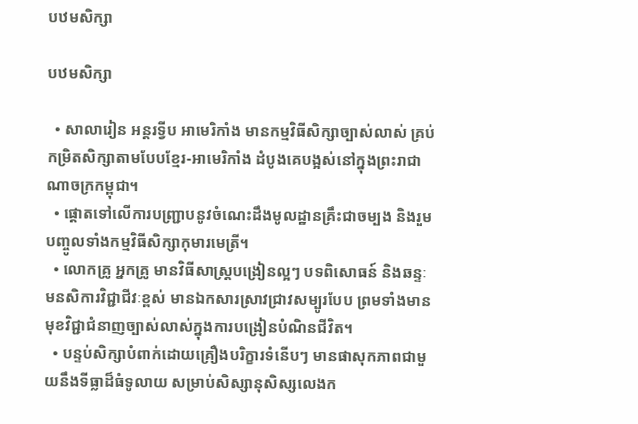បឋមសិក្សា

បឋមសិក្សា

  • សាលារៀន អន្តរទ្វីប អាមេរិកាំង មានកម្មវិធីសិក្សាច្បាស់លាស់ គ្រប់កម្រិតសិក្សាតាមបែបខ្មែរ-អាមេរិកាំង ដំបូងគេបង្អស់នៅក្នុងព្រះរាជាណាចក្រកម្ពុជា។
  • ផ្តោតទៅលើការបញ្ជ្រាបនូវចំណេះដឹងមូលដ្ឋានគ្រឹះជាចម្បង និងរួមបញ្ចូលទាំងកម្មវិធីសិក្សាកុមារមេត្រី។
  • លោកគ្រូ អ្នកគ្រូ មានវិធីសាស្រ្តបង្រៀនល្អៗ បទពិសោធន៍ និងឆន្ទៈមនសិការវិជ្ជាជីវៈខ្ពស់ មានឯកសារស្រាវជ្រាវសម្បូរបែប ព្រមទាំងមានមុខវិជ្ជាជំនាញច្បាស់លាស់ក្នុងការបង្រៀនបំណិនជីវិត។
  • បន្ទប់សិក្សាបំពាក់ដោយគ្រឿងបរិក្ខារទំនើបៗ មានផាសុកភាពជាមួយនឹងទីធ្លាដ៏ធំទូលាយ សម្រាប់សិស្សានុសិស្សលេងក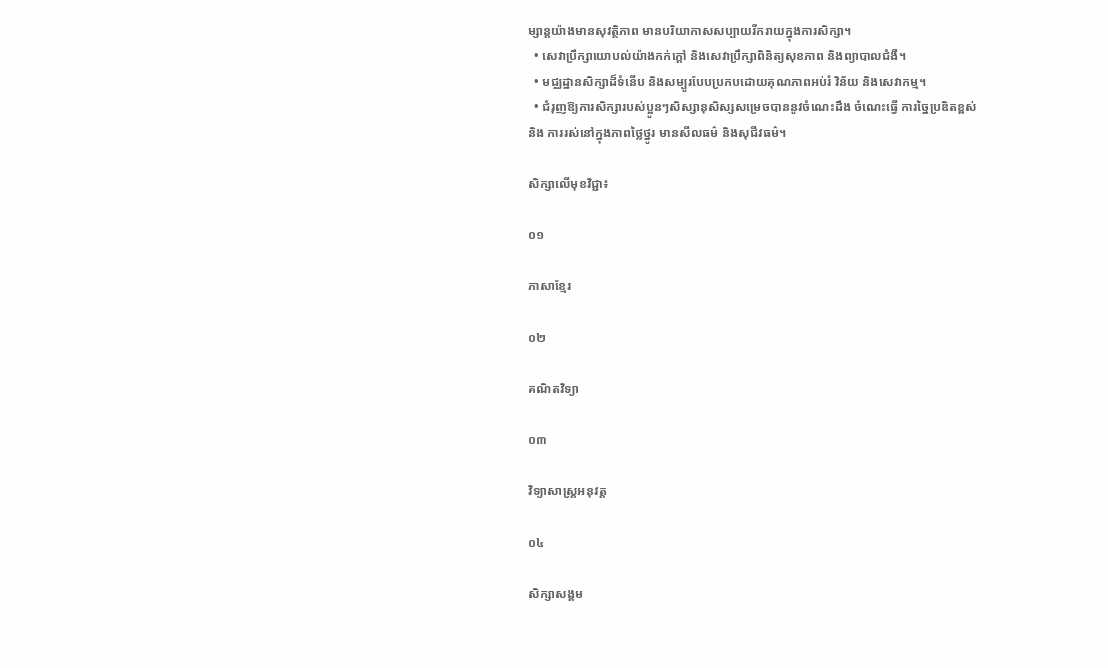ម្សាន្តយ៉ាងមានសុវត្ថិភាព មានបរិយាកាសសប្បាយរីករាយក្នុងការសិក្សា។
  • សេវាប្រឹក្សាយោបល់យ៉ាងកក់ក្តៅ និងសេវាប្រឹក្សាពិនិត្យសុខភាព និងព្យាបាលជំងឺ។
  • មជ្ឈដ្ឋានសិក្សាដ៏ទំនើប និងសម្បូរបែបប្រកបដោយគុណភាពអប់រំ វិន័យ និងសេវាកម្ម។
  • ជំរុញឱ្យការសិក្សារបស់ប្អូនៗសិស្សានុសិស្សសម្រេចបាននូវចំណេះដឹង ចំណេះធ្វើ ការច្នៃប្រឌិតខ្ពស់ និង ការរស់នៅក្នុងភាពថ្លៃថ្នូរ មានសីលធម៌ និងសុជីវធម៌។

សិក្សាលើមុខវិជ្ជា៖

០១

ភាសាខ្មែរ

០២

គណិតវិទ្យា

០៣

វិទ្យាសាស្រ្តអនុវត្ត

០៤

សិក្សាសង្គម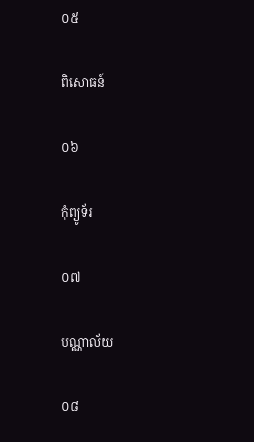០៥

ពិសោធន៍

០៦

កុំព្យូទ័រ

០៧

បណ្ណាល័យ

០៨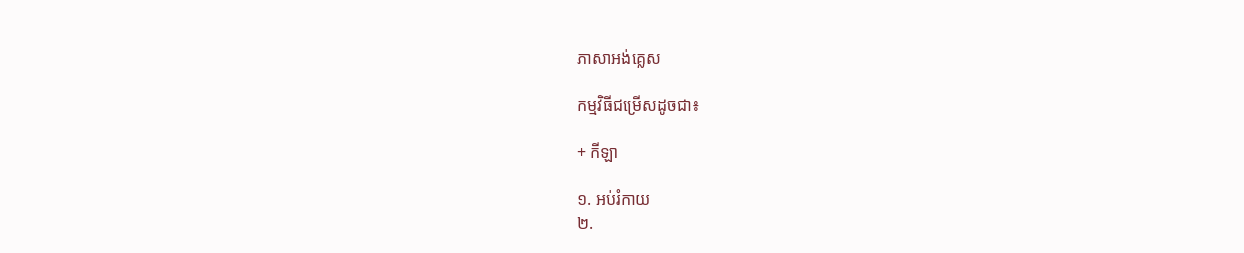ភាសាអង់គ្លេស

កម្មវិធីជម្រើសដូចជា៖

+ កីឡា

១. អប់រំកាយ
២.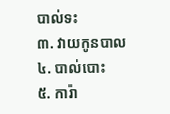បាល់ទះ
៣. វាយកូនបាល
៤. បាល់បោះ
៥. ការ៉ា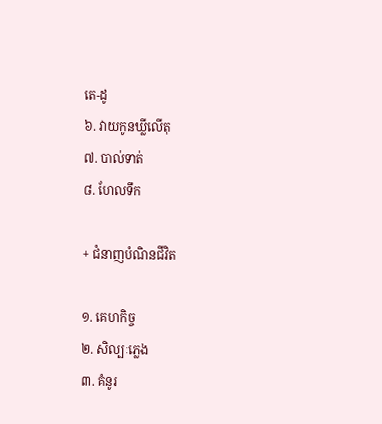តេ-ដូ
៦. វាយកូនឃ្លីលើតុ
៧. បាល់ទាត់
៨. ហែលទឹក

+ ជំនាញបំណិនជីវិត

១. គេហកិច្ច
២. សិល្បៈភ្លេង
៣. គំនូរ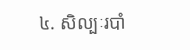៤. សិល្បៈរបាំ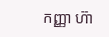កញ្ញា ហ៊ា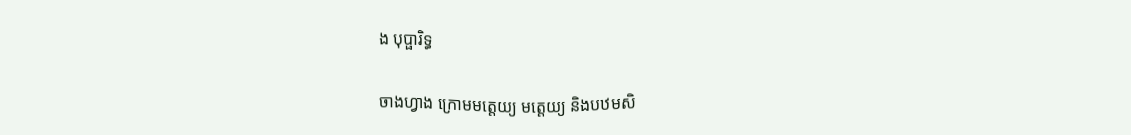ង បុប្ផារិទ្ធ

ចាងហ្វាង ក្រោមមត្តេយ្យ មត្តេយ្យ និងបឋមសិ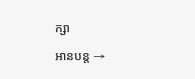ក្សា

អានបន្ត →